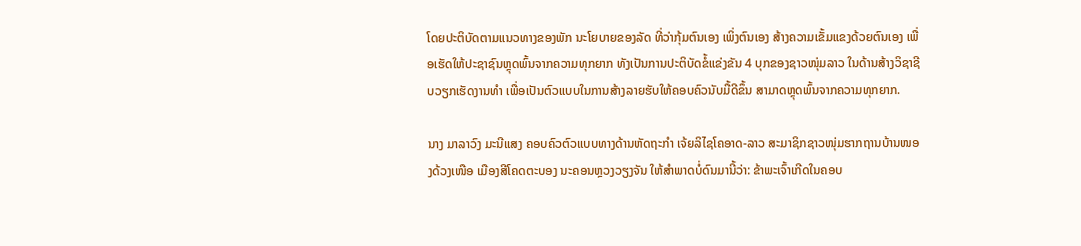ໂດຍປະຕິບັດຕາມແນວທາງຂອງພັກ ນະໂຍບາຍຂອງລັດ ທີ່ວ່າກຸ້ມຕົນເອງ ເພິ່ງຕົນເອງ ສ້າງຄວາມເຂັ້ມແຂງດ້ວຍຕົນເອງ ເພື່ອເຮັດໃຫ້ປະຊາຊົນຫຼຸດພົ້ນຈາກຄວາມທຸກຍາກ ທັງເປັນການປະຕິບັດຂໍ້ແຂ່ງຂັນ 4 ບຸກຂອງຊາວໜຸ່ມລາວ ໃນດ້ານສ້າງວິຊາຊີບວຽກເຮັດງານທຳ ເພື່ອເປັນຕົວແບບໃນການສ້າງລາຍຮັບໃຫ້ຄອບຄົວນັບມື້ດີຂຶ້ນ ສາມາດຫຼຸດພົ້ນຈາກຄວາມທຸກຍາກ.

ນາງ ມາລາວົງ ມະນີແສງ ຄອບຄົວຕົວແບບທາງດ້ານຫັດຖະກຳ ເຈ້ຍລິໄຊໂຄອາດ-ລາວ ສະມາຊິກຊາວໜຸ່ມຮາກຖານບ້ານໜອງດ້ວງເໜືອ ເມືອງສີໂຄດຕະບອງ ນະຄອນຫຼວງວຽງຈັນ ໃຫ້ສຳພາດບໍ່ດົນມານີ້ວ່າ: ຂ້າພະເຈົ້າເກີດໃນຄອບ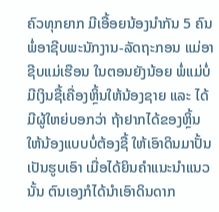ຄົວທຸກຍາກ ມີເອື້ອຍນ້ອງນຳກັນ 5 ຄົນ ພໍ່ອາຊີບພະນັກງານ-ລັດຖະກອນ ແມ່ອາຊີບແມ່ເຮືອນ ໃນຕອນຍັງນ້ອຍ ພໍ່ແມ່ບໍ່ມີເງິນຊື້ເຄື່ອງຫຼິ້ນໃຫ້ນ້ອງຊາຍ ແລະ ໄດ້ມີຜູ້ໃຫຍ່ບອກວ່າ ຖ້າຢາກໄດ້ຂອງຫຼິ້ນໃຫ້ນ້ອງແບບບໍ່ຕ້ອງຊື້ ໃຫ້ເອົາດິນມາປັ້ນເປັນຮູບເອົາ ເມື່ອໄດ້ຍິນຄຳແນະນຳແນວນັ້ນ ຕົນເອງກໍໄດ້ນຳເອົາດິນດາກ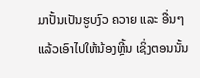ມາປັ້ນເປັນຮູບງົວ ຄວາຍ ແລະ ອື່ນໆ ແລ້ວເອົາໄປໃຫ້ນ້ອງຫຼີ້ນ ເຊິ່ງຕອນນັ້ນ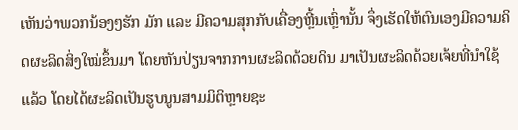ເຫັນວ່າພວກນ້ອງໆຮັກ ມັກ ແລະ ມີຄວາມສຸກກັບເຄື່ອງຫຼີ້ນເຫຼົ່ານັ້ນ ຈຶ່ງເຮັດໃຫ້ຕົນເອງມີຄວາມຄິດຜະລິດສິ່ງໃໝ່ຂຶ້ນມາ ໂດຍຫັນປ່ຽນຈາກການຜະລິດດ້ວຍດິນ ມາເປັນຜະລິດດ້ວຍເຈ້ຍທີ່ນຳໃຊ້ແລ້ວ ໂດຍໄດ້ຜະລິດເປັນຮູບນູນສາມມິຕິຫຼາຍຊະ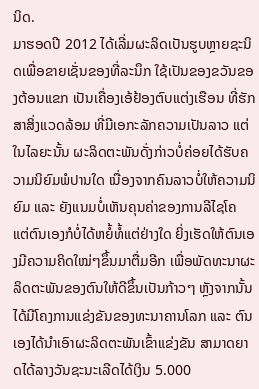ນິດ.
ມາຮອດປີ 2012 ໄດ້ເລີ່ມຜະລິດເປັນຮູບຫຼາຍຊະນິດເພື່ອຂາຍເຊັ່ນຂອງທີ່ລະນຶກ ໃຊ້ເປັນຂອງຂວັນຂອງຕ້ອນແຂກ ເປັນເຄື່ອງເອ້ຢ້ອງຕົບແຕ່ງເຮືອນ ທີ່ຮັກສາສິ່ງແວດລ້ອມ ທີ່ມີເອກະລັກຄວາມເປັນລາວ ແຕ່ໃນໄລຍະນັ້ນ ຜະລິດຕະພັນດັ່ງກ່າວບໍ່ຄ່ອຍໄດ້ຮັບຄວາມນິຍົມພໍປານໃດ ເນື່ອງຈາກຄົນລາວບໍ່ໃຫ້ຄວາມນິຍົມ ແລະ ຍັງແນມບໍ່ເຫັນຄຸນຄ່າຂອງການລີໄຊໂຄ ແຕ່ຕົນເອງກໍບໍ່ໄດ້ຫຍໍ້ທໍ້ແຕ່ຢ່າງໃດ ຍິ່ງເຮັດໃຫ້ຕົນເອງມີຄວາມຄິດໃໝ່ໆຂຶ້ນມາຕື່ມອີກ ເພື່ອພັດທະນາຜະລິດຕະພັນຂອງຕົນໃຫ້ດີຂຶ້ນເປັນກ້າວໆ ຫຼັງຈາກນັ້ນ ໄດ້ມີໂຄງການແຂ່ງຂັນຂອງທະນາຄານໂລກ ແລະ ຕົນເອງໄດ້ນຳເອົາຜະລິດຕະພັນເຂົ້າແຂ່ງຂັນ ສາມາດຍາດໄດ້ລາງວັນຊະນະເລີດໄດ້ເງິນ 5.000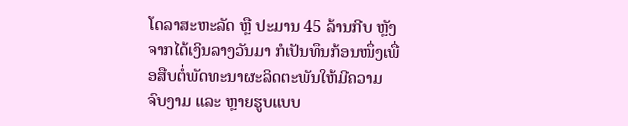ໂດລາສະຫະລັດ ຫຼື ປະມານ 45 ລ້ານກີບ ຫຼັງຈາກໄດ້ເງິນລາງວັນມາ ກໍເປັນທຶນກ້ອນໜຶ່ງເພື່ອສືບຕໍ່ພັດທະນາຜະລິດຕະພັນໃຫ້ມີຄວາມຈົບງາມ ແລະ ຫຼາຍຮູບແບບ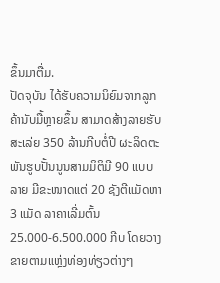ຂຶ້ນມາຕື່ມ.
ປັດຈຸບັນ ໄດ້ຮັບຄວາມນິຍົມຈາກລູກຄ້ານັບມື້ຫຼາຍຂຶ້ນ ສາມາດສ້າງລາຍຮັບສະເລ່ຍ 350 ລ້ານກີບຕໍ່ປີ ຜະລິດຕະພັນຮູບປັ້ນນູນສາມມິຕິມີ 90 ແບບລາຍ ມີຂະໜາດແຕ່ 20 ຊັງຕີແມັດຫາ 3 ແມັດ ລາຄາເລີ່ມຕົ້ນ 25.000-6.500.000 ກີບ ໂດຍວາງຂາຍຕາມແຫຼ່ງທ່ອງທ່ຽວຕ່າງໆ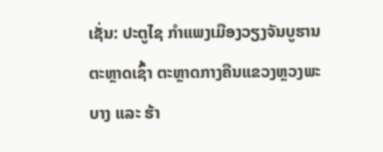ເຊັ່ນ: ປະຕູໄຊ ກຳແພງເມືອງວຽງຈັນບູຮານ ຕະຫຼາດເຊົ້າ ຕະຫຼາດກາງຄືນແຂວງຫຼວງພະບາງ ແລະ ຮ້າ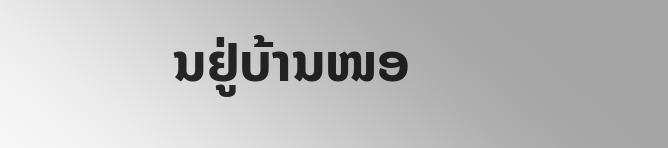ນຢູ່ບ້ານໜອ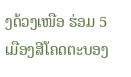ງດ້ວງເໜືອ ຮ່ອມ 5 ເມືອງສີໂຄດຕະບອງ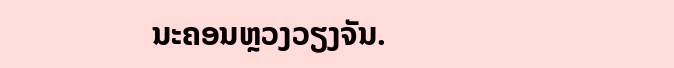ນະຄອນຫຼວງວຽງຈັນ.